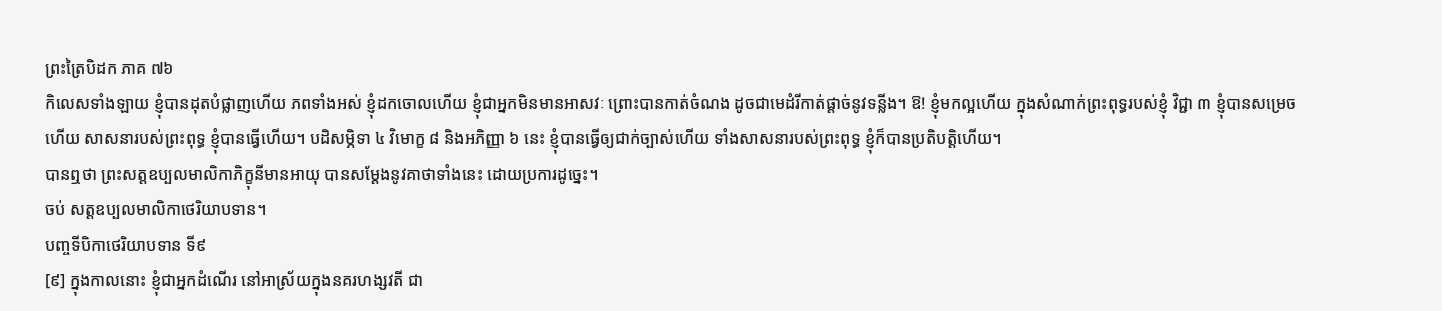ព្រះត្រៃបិដក ភាគ ៧៦
កិលេសទាំងឡាយ ខ្ញុំបានដុតបំផ្លាញហើយ ភពទាំងអស់ ខ្ញុំដកចោលហើយ ខ្ញុំជាអ្នកមិនមានអាសវៈ ព្រោះបានកាត់ចំណង ដូចជាមេដំរីកាត់ផ្តាច់នូវទន្លីង។ ឱ! ខ្ញុំមកល្អហើយ ក្នុងសំណាក់ព្រះពុទ្ធរបស់ខ្ញុំ វិជ្ជា ៣ ខ្ញុំបានសម្រេចហើយ សាសនារបស់ព្រះពុទ្ធ ខ្ញុំបានធ្វើហើយ។ បដិសម្ភិទា ៤ វិមោក្ខ ៨ និងអភិញ្ញា ៦ នេះ ខ្ញុំបានធ្វើឲ្យជាក់ច្បាស់ហើយ ទាំងសាសនារបស់ព្រះពុទ្ធ ខ្ញុំក៏បានប្រតិបត្តិហើយ។
បានឮថា ព្រះសត្តឧប្បលមាលិកាភិក្ខុនីមានអាយុ បានសម្តែងនូវគាថាទាំងនេះ ដោយប្រការដូច្នេះ។
ចប់ សត្តឧប្បលមាលិកាថេរិយាបទាន។
បញ្ចទីបិកាថេរិយាបទាន ទី៩
[៩] ក្នុងកាលនោះ ខ្ញុំជាអ្នកដំណើរ នៅអាស្រ័យក្នុងនគរហង្សវតី ជា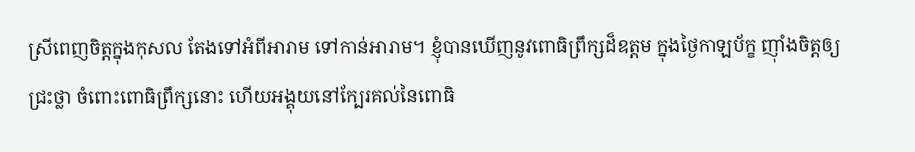ស្រីពេញចិត្តក្នុងកុសល តែងទៅអំពីអារាម ទៅកាន់អារាម។ ខ្ញុំបានឃើញនូវពោធិព្រឹក្សដ៏ឧត្តម ក្នុងថ្ងៃកាឡប័ក្ខ ញ៉ាំងចិត្តឲ្យជ្រះថ្លា ចំពោះពោធិព្រឹក្សនោះ ហើយអង្គុយនៅក្បែរគល់នៃពោធិ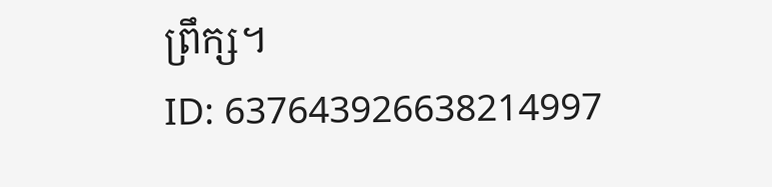ព្រឹក្ស។
ID: 637643926638214997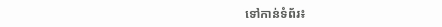ទៅកាន់ទំព័រ៖